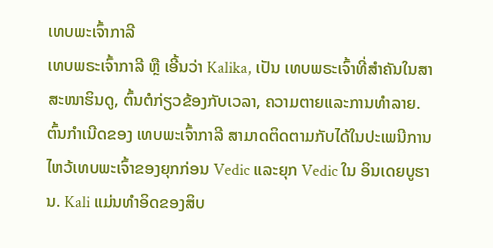ເທບພະເຈົ້າກາລີ
ເທບພຣະເຈົ້າກາລີ ຫຼື ເອີ້ນວ່າ Kalika, ເປັນ ເທບພຣະເຈົ້າທີ່ສໍາຄັນໃນສາສະໜາຮິນດູ, ຕົ້ນຕໍກ່ຽວຂ້ອງກັບເວລາ, ຄວາມຕາຍແລະການທໍາລາຍ. ຕົ້ນກໍາເນີດຂອງ ເທບພະເຈົ້າກາລີ ສາມາດຕິດຕາມກັບໄດ້ໃນປະເພນີການໄຫວ້ເທບພະເຈົ້າຂອງຍຸກກ່ອນ Vedic ແລະຍຸກ Vedic ໃນ ອິນເດຍບູຮານ. Kali ແມ່ນທໍາອິດຂອງສິບ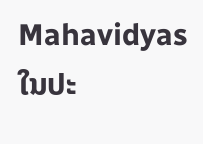Mahavidyas ໃນປະ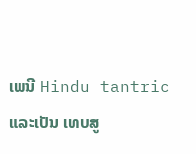ເພນີ Hindu tantric ແລະເປັນ ເທບສູ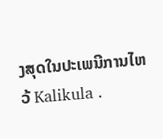ງສຸດໃນປະເພນີການໄຫວ້ Kalikula .